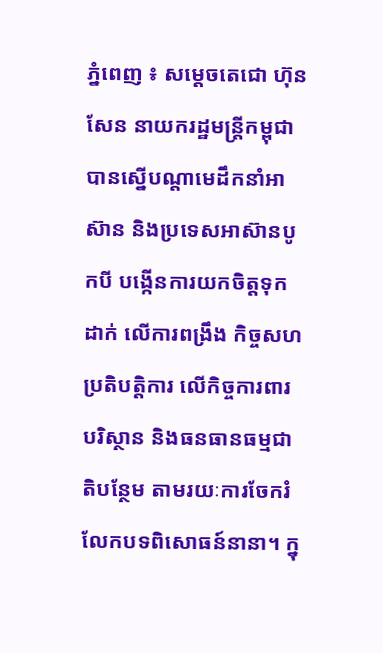ភ្នំពេញ ៖ សម្ដេចតេជោ ហ៊ុន សែន នាយករដ្ឋមន្រ្តីកម្ពុជា បានស្នើបណ្តាមេដឹកនាំអាស៊ាន និងប្រទេសអាស៊ានបូកបី បង្កើនការយកចិត្តទុកដាក់ លើការពង្រឹង កិច្ចសហប្រតិបត្តិការ លើកិច្ចការពារបរិស្ថាន និងធនធានធម្មជាតិបន្ថែម តាមរយៈការចែករំលែកបទពិសោធន៍នានា។ ក្នុ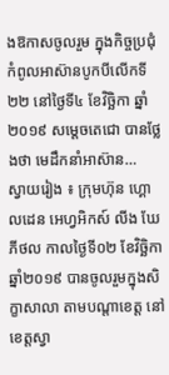ងឱកាសចូលរួម ក្នុងកិច្ចប្រជុំកំពូលអាស៊ានបូកបីលើកទី២២ នៅថ្ងៃទី៤ ខែវិច្ឆិកា ឆ្នាំ២០១៩ សម្ដេចតេជោ បានថ្លែងថា មេដឹកនាំអាស៊ាន...
ស្វាយរៀង ៖ ក្រុមហ៊ុន ហ្គោលដេន អេហ្វអិកស៍ លីង ឃែភីថល កាលថ្ងៃទី០២ ខែវិច្ឆិកា ឆ្នាំ២០១៩ បានចូលរួមក្នុងសិក្ខាសាលា តាមបណ្ដាខេត្ត នៅខេត្តស្វា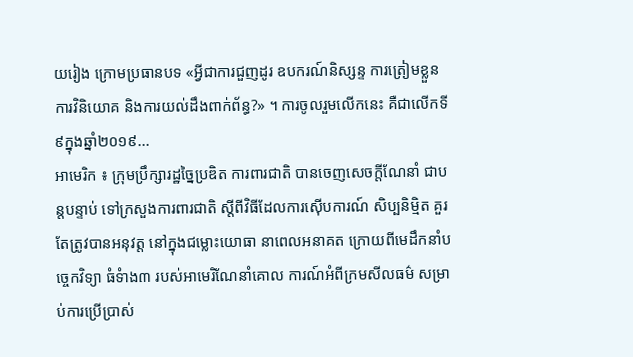យរៀង ក្រោមប្រធានបទ «អ្វីជាការជួញដូរ ឧបករណ៍និស្សន្ទ ការត្រៀមខ្លួន ការវិនិយោគ និងការយល់ដឹងពាក់ព័ន្ធ?» ។ ការចូលរួមលើកនេះ គឺជាលើកទី៩ក្នុងឆ្នាំ២០១៩...
អាមេរិក ៖ ក្រុមប្រឹក្សារដ្ឋច្នៃប្រឌិត ការពារជាតិ បានចេញសេចក្តីណែនាំ ជាបន្តបន្ទាប់ ទៅក្រសួងការពារជាតិ ស្តីពីវិធីដែលការស៊ើបការណ៍ សិប្បនិម្មិត គួរតែត្រូវបានអនុវត្ត នៅក្នុងជម្លោះយោធា នាពេលអនាគត ក្រោយពីមេដឹកនាំបច្ចេកវិទ្យា ធំទំាង៣ របស់អាមេរិណែនាំគោល ការណ៍អំពីក្រមសីលធម៌ សម្រាប់ការប្រើប្រាស់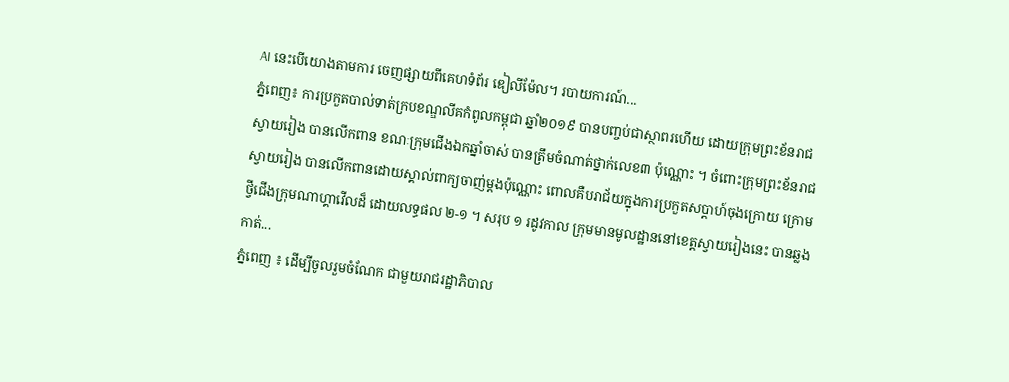AI នេះបើយោងតាមការ ចេញផ្សាយពីគេហទំព័រ ឌៀលីម៉ែល។ របាយការណ៍...
ភ្នំពេញ៖ ការប្រកួតបាល់ទាត់ក្របខណ្ឌលីគកំពូលកម្ពុជា ឆ្នាំ២០១៩ បានបញ្ចប់ជាស្ថាពរហើយ ដោយក្រុមព្រះខ័នរាជស្វាយរៀង បានលើកពាន ខណៈក្រុមជើងឯកឆ្នាំចាស់ បានត្រឹមចំណាត់ថ្នាក់លេខ៣ ប៉ុណ្ណោះ ។ ចំពោះក្រុមព្រះខ័នរាជស្វាយរៀង បានលើកពានដោយស្គាល់ពាក្យចាញ់ម្ដងប៉ុណ្ណោះ ពោលគឺបរាជ័យក្នុងការប្រកួតសប្ដាហ៍ចុងក្រោយ ក្រោមថ្វីជើងក្រុមណាហ្គាវើលដ៏ ដោយលទ្ធផល ២-១ ។ សរុប ១ រដូវកាល ក្រុមមានមូលដ្ឋាននៅខេត្តស្វាយរៀងនេះ បានឆ្លងកាត់...
ភ្នំពេញ ៖ ដើម្បីចូលរួមចំណែក ជាមួយរាជរដ្ឋាភិបាល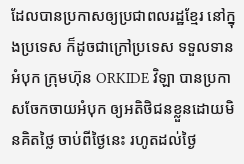ដែលបានប្រកាសឲ្យប្រជាពលរដ្ឋខ្មែរ នៅក្នុងប្រទេស ក៏ដូចជាក្រៅប្រទេស ទទួលទានអំបុក ក្រុមហ៊ុន ORKIDE វិឡា បានប្រកាសចែកចាយអំបុក ឲ្យអតិថិជនខ្លួនដោយមិនគិតថ្លៃ ចាប់ពីថ្ងៃនេះ រហូតដល់ថ្ងៃ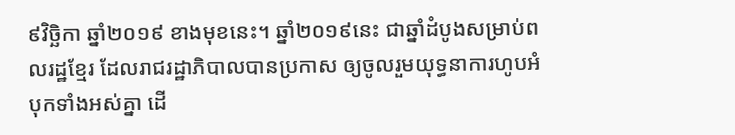៩វិច្ឆិកា ឆ្នាំ២០១៩ ខាងមុខនេះ។ ឆ្នាំ២០១៩នេះ ជាឆ្នាំដំបូងសម្រាប់ពលរដ្ឋខ្មែរ ដែលរាជរដ្ឋាភិបាលបានប្រកាស ឲ្យចូលរួមយុទ្ធនាការហូបអំបុកទាំងអស់គ្នា ដើ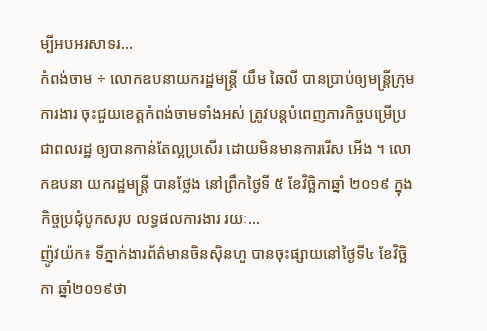ម្បីអបអរសាទរ...
កំពង់ចាម ÷ លោកឧបនាយករដ្ឋមន្ត្រី យឹម ឆៃលី បានប្រាប់ឲ្យមន្ត្រីក្រុមការងារ ចុះជួយខេត្តកំពង់ចាមទាំងអស់ ត្រូវបន្តបំពេញភារកិច្ចបម្រើប្រជាពលរដ្ឋ ឲ្យបានកាន់តែល្អប្រសើរ ដោយមិនមានការរើស អើង ។ លោកឧបនា យករដ្ឋមន្ត្រី បានថ្លែង នៅព្រឹកថ្ងៃទី ៥ ខែវិច្ឆិកាឆ្នាំ ២០១៩ ក្នុងកិច្ចប្រជុំបូកសរុប លទ្ធផលការងារ រយៈ...
ញ៉ូវយ៉ក៖ ទីភ្នាក់ងារព័ត៌មានចិនស៊ិនហួ បានចុះផ្សាយនៅថ្ងៃទី៤ ខែវិច្ឆិកា ឆ្នាំ២០១៩ថា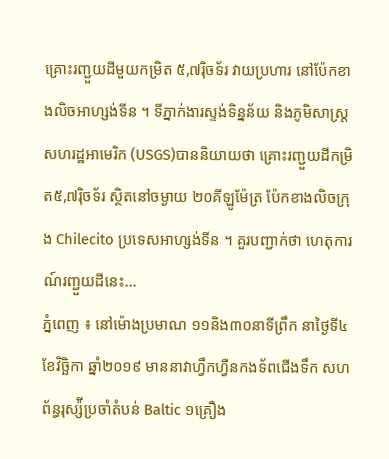គ្រោះរញ្ជួយដីមួយកម្រិត ៥,៧រ៉ិចទ័រ វាយប្រហារ នៅប៉ែកខាងលិចអាហ្សង់ទីន ។ ទីភ្នាក់ងារស្ទង់ទិន្នន័យ និងភូមិសាស្ត្រសហរដ្ឋអាមេរិក (USGS)បាននិយាយថា គ្រោះរញ្ជួយដីកម្រិត៥,៧រ៉ិចទ័រ ស្ថិតនៅចម្ងាយ ២០គីឡូម៉ែត្រ ប៉ែកខាងលិចក្រុង Chilecito ប្រទេសអាហ្សង់ទីន ។ គួរបញ្ជាក់ថា ហេតុការណ៍រញ្ជួយដីនេះ...
ភ្នំពេញ ៖ នៅម៉ោងប្រមាណ ១១និង៣០នាទីព្រឹក នាថ្ងៃទី៤ ខែវិច្ឆិកា ឆ្នាំ២០១៩ មាននាវាហ្វឹកហ្វឺនកងទ័ពជើងទឹក សហព័ន្ធរុស្ស៉ីប្រចាំតំបន់ Baltic ១គ្រឿង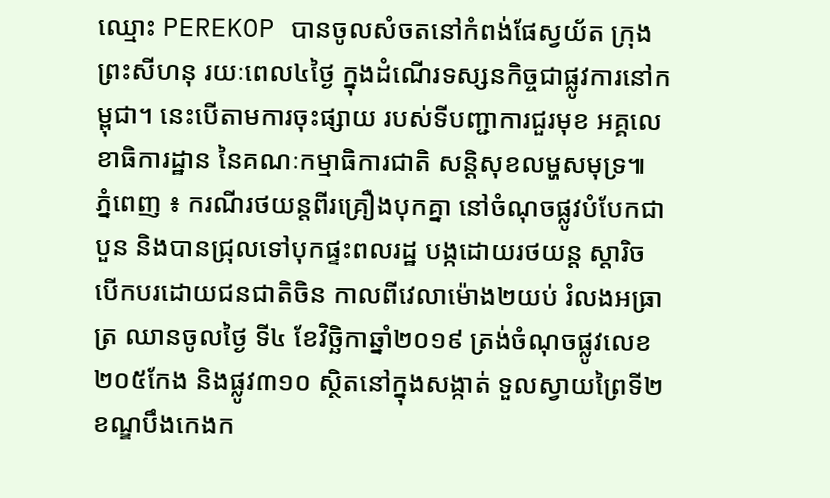ឈ្មោះ PEREKOP បានចូលសំចតនៅកំពង់ផែស្វយ័ត ក្រុងព្រះសីហនុ រយៈពេល៤ថ្ងៃ ក្នុងដំណើរទស្សនកិច្ចជាផ្លូវការនៅកម្ពុជា។ នេះបើតាមការចុះផ្សាយ របស់ទីបញ្ជាការជួរមុខ អគ្គលេខាធិការដ្ឋាន នៃគណៈកម្មាធិការជាតិ សន្តិសុខលម្ហសមុទ្រ៕
ភ្នំពេញ ៖ ករណីរថយន្តពីរគ្រឿងបុកគ្នា នៅចំណុចផ្លូវបំបែកជាបួន និងបានជ្រុលទៅបុកផ្ទះពលរដ្ឋ បង្កដោយរថយន្ត ស្តារិច បើកបរដោយជនជាតិចិន កាលពីវេលាម៉ោង២យប់ រំលងអធ្រាត្រ ឈានចូលថ្ងៃ ទី៤ ខែវិច្ឆិកាឆ្នាំ២០១៩ ត្រង់ចំណុចផ្លូវលេខ២០៥កែង និងផ្លូវ៣១០ ស្ថិតនៅក្នុងសង្កាត់ ទួលស្វាយព្រៃទី២ ខណ្ឌបឹងកេងក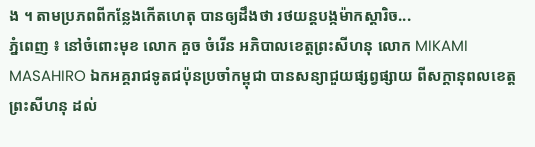ង ។ តាមប្រភពពីកន្លែងកើតហេតុ បានឲ្យដឹងថា រថយន្តបង្កម៉ាកស្តារិច...
ភ្នំពេញ ៖ នៅចំពោះមុខ លោក គួច ចំរើន អភិបាលខេត្តព្រះសីហនុ លោក MIKAMI MASAHIRO ឯកអគ្គរាជទូតជប៉ុនប្រចាំកម្ពុជា បានសន្យាជួយផ្សព្វផ្សាយ ពីសក្តានុពលខេត្តព្រះសីហនុ ដល់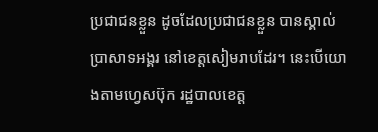ប្រជាជនខ្លួន ដូចដែលប្រជាជនខ្លួន បានស្គាល់ប្រាសាទអង្គរ នៅខេត្តសៀមរាបដែរ។ នេះបើយោងតាមហ្វេសប៊ុក រដ្ឋបាលខេត្ត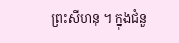ព្រះសីហនុ ។ ក្នុងជំនួ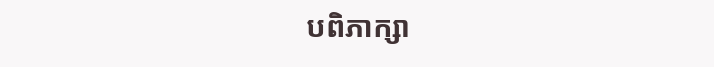បពិភាក្សា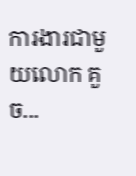ការងារជាមួយលោក គួច...